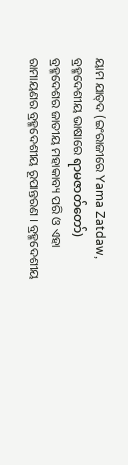ୟାମ ଯାତ୍‍ଦ (ଇଂରାଜୀରେ Yama Zatdaw, ବ୍ରହ୍ମଦେଶୀୟ ଭାଷାରେ ရာမဇာတ်တော်) ବ୍ରହ୍ମଦେଶର ଜାତୀୟ ମହାକାବ୍ୟ ପରି ଓ ଏହା ରାମାୟଣର ବ୍ରହ୍ମଦେଶୀୟ ରୂପାନ୍ତରଣ । ବ୍ରହ୍ମଦେଶୀୟ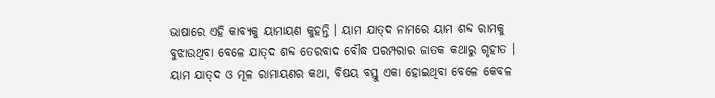ଭାଷାରେ ଏହି କାବ୍ୟକୁ ୟାମାୟଣ କୁହନ୍ତି । ୟାମ ଯାତ୍‍ଦ ନାମରେ ୟାମ ଶବ୍ଦ ରାମକୁ ବୁଝାଉଥିବା ବେଳେ ଯାତ୍‍ଦ ଶବ୍ଦ ତେରବାଦ ବୌଦ୍ଧ ପରମ୍ପରାର ଜାତକ କଥାରୁ ଗୃହୀତ । ୟାମ ଯାତ୍‍ଦ ଓ ମୂଳ ରାମାୟଣର କଥା, ବିଷୟ ବସ୍ତୁ ଏକା ହୋଇଥିବା ବେଳେ କେବଳ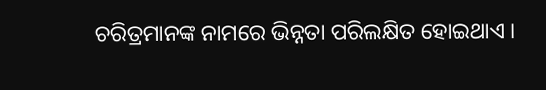ଚରିତ୍ରମାନଙ୍କ ନାମରେ ଭିନ୍ନତା ପରିଲକ୍ଷିତ ହୋଇଥାଏ ।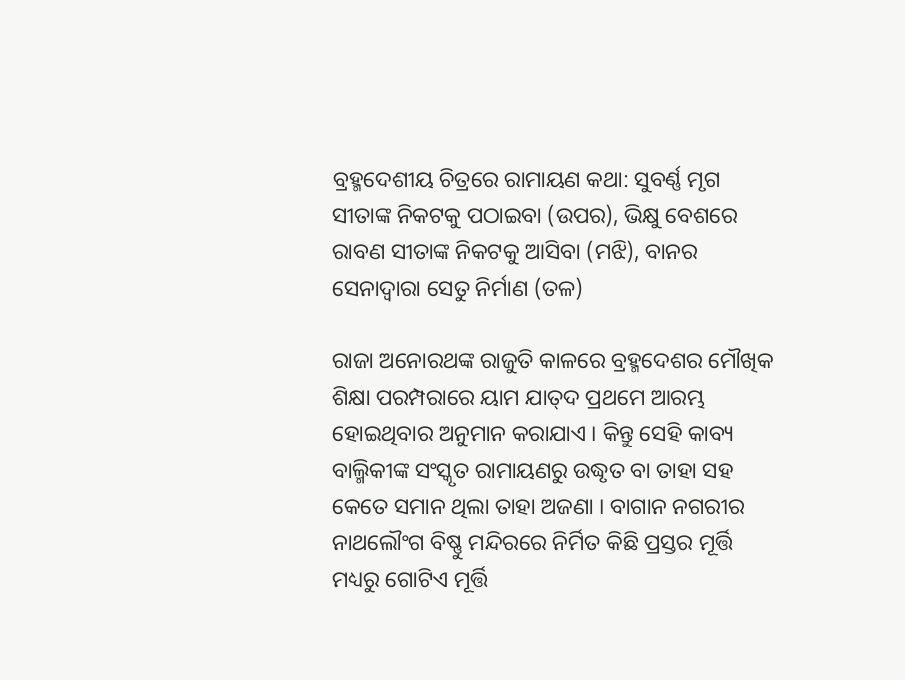ବ୍ରହ୍ମଦେଶୀୟ ଚିତ୍ରରେ ରାମାୟଣ କଥା: ସୁବର୍ଣ୍ଣ ମୃଗ ସୀତାଙ୍କ ନିକଟକୁ ପଠାଇବା (ଉପର), ଭିକ୍ଷୁ ବେଶରେ ରାବଣ ସୀତାଙ୍କ ନିକଟକୁ ଆସିବା (ମଝି), ବାନର ସେନାଦ୍ୱାରା ସେତୁ ନିର୍ମାଣ (ତଳ)

ରାଜା ଅନୋରଥଙ୍କ ରାଜୁତି କାଳରେ ବ୍ରହ୍ମଦେଶର ମୌଖିକ ଶିକ୍ଷା ପରମ୍ପରାରେ ୟାମ ଯାତ୍‍ଦ ପ୍ରଥମେ ଆରମ୍ଭ ହୋଇଥିବାର ଅନୁମାନ କରାଯାଏ । କିନ୍ତୁ ସେହି କାବ୍ୟ ବାଲ୍ମିକୀଙ୍କ ସଂସ୍କୃତ ରାମାୟଣରୁ ଉଦ୍ଧୃତ ବା ତାହା ସହ କେତେ ସମାନ ଥିଲା ତାହା ଅଜଣା । ବାଗାନ ନଗରୀର ନାଥଲୌଂଗ ବିଷ୍ଣୁ ମନ୍ଦିରରେ ନିର୍ମିତ କିଛି ପ୍ରସ୍ତର ମୂର୍ତ୍ତି ମଧ୍ୟରୁ ଗୋଟିଏ ମୂର୍ତ୍ତି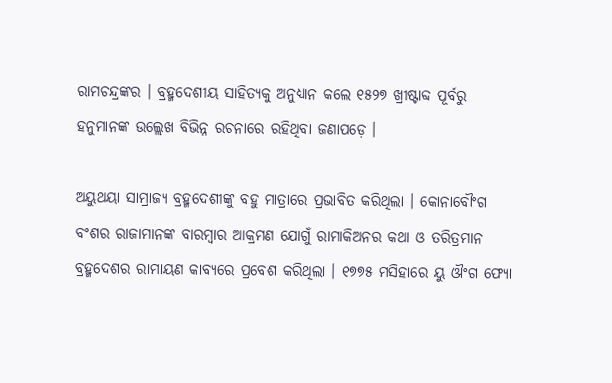ରାମଚନ୍ଦ୍ରଙ୍କର । ବ୍ରହ୍ମଦେଶୀୟ ସାହିତ୍ୟକୁ ଅନୁଧ୍ୟାନ କଲେ ୧୫୨୭ ଖ୍ରୀଷ୍ଟାବ୍ଦ ପୂର୍ବରୁ ହନୁମାନଙ୍କ ଉଲ୍ଲେଖ ବିଭିନ୍ନ ରଚନାରେ ରହିଥିବା ଜଣାପଡ଼େ ।

ଅୟୁଥୟା ସାମ୍ରାଜ୍ୟ ବ୍ରହ୍ମଦେଶୀଙ୍କୁ ବହୁ ମାତ୍ରାରେ ପ୍ରଭାବିତ କରିଥିଲା । କୋନାବୌଂଗ ବଂଶର ରାଜାମାନଙ୍କ ବାରମ୍ବାର ଆକ୍ରମଣ ଯୋଗୁଁ ରାମାକିଅନର କଥା ଓ ତରିତ୍ରମାନ ବ୍ରହ୍ମଦେଶର ରାମାୟଣ କାବ୍ୟରେ ପ୍ରବେଶ କରିଥିଲା । ୧୭୭୫ ମସିହାରେ ୟୁ ଔଂଗ ଫ୍ୟୋ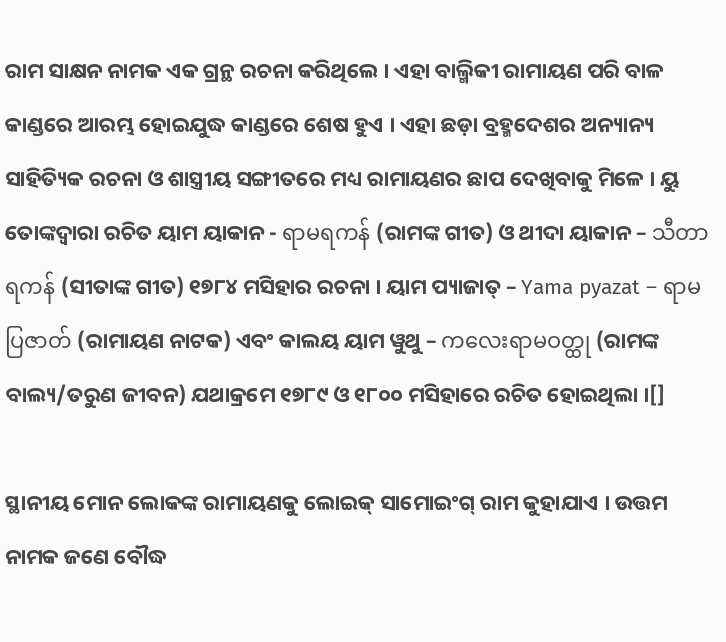ରାମ ସାକ୍ଷନ ନାମକ ଏକ ଗ୍ରନ୍ଥ ରଚନା କରିଥିଲେ । ଏହା ବାଲ୍ମିକୀ ରାମାୟଣ ପରି ବାଳ କାଣ୍ଡରେ ଆରମ୍ଭ ହୋଇଯୁଦ୍ଧ କାଣ୍ଡରେ ଶେଷ ହୁଏ । ଏହା ଛଡ଼ା ବ୍ରହ୍ମଦେଶର ଅନ୍ୟାନ୍ୟ ସାହିତ୍ୟିକ ରଚନା ଓ ଶାସ୍ତ୍ରୀୟ ସଙ୍ଗୀତରେ ମଧ୍ୟ ରାମାୟଣର ଛାପ ଦେଖିବାକୁ ମିଳେ । ୟୁ ତୋଙ୍କଦ୍ୱାରା ରଚିତ ୟାମ ୟାକାନ - ရာမရကန် (ରାମଙ୍କ ଗୀତ) ଓ ଥୀଦା ୟାକାନ – သီတာရကန် (ସୀତାଙ୍କ ଗୀତ) ୧୭୮୪ ମସିହାର ରଚନା । ୟାମ ପ୍ୟାଜାତ୍ – Yama pyazat – ရာမပြဇာတ် (ରାମାୟଣ ନାଟକ) ଏବଂ କାଲୟ ୟାମ ୱୁଥୁ – ကလေးရာမဝတ္ထု (ରାମଙ୍କ ବାଲ୍ୟ/ତରୁଣ ଜୀବନ) ଯଥାକ୍ରମେ ୧୭୮୯ ଓ ୧୮୦୦ ମସିହାରେ ରଚିତ ହୋଇଥିଲା ।[]

ସ୍ଥାନୀୟ ମୋନ ଲୋକଙ୍କ ରାମାୟଣକୁ ଲୋଇକ୍ ସାମୋଇଂଗ୍ ରାମ କୁହାଯାଏ । ଉତ୍ତମ ନାମକ ଜଣେ ବୌଦ୍ଧ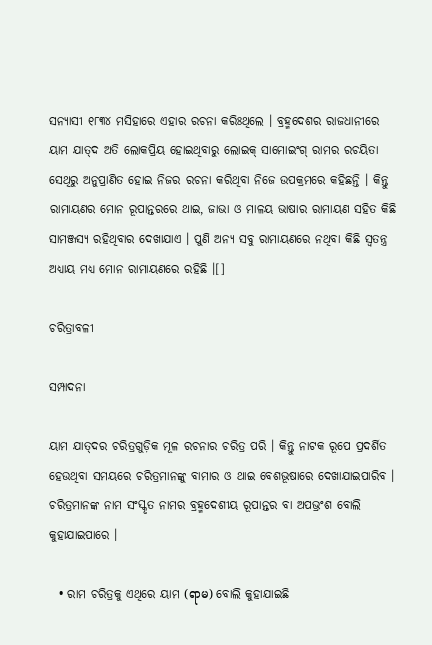ସନ୍ୟାସୀ ୧୮୩୪ ମସିହାରେ ଏହାର ରଚନା କରିଃଥିଲେ । ବ୍ରହ୍ମଦେଶର ରାଜଧାନୀରେ ୟାମ ଯାତ୍‍ଦ ଅତି ଲୋକପ୍ରିୟ ହୋଇଥିବାରୁ ଲୋଇକ୍ ସାମୋଇଂଗ୍ ରାମର ରଚୟିତା ସେଥିରୁ ଅନୁପ୍ରାଣିତ ହୋଇ ନିଜର ରଚନା କରିଥିବା ନିଜେ ଉପକ୍ରମରେ କହିଛନ୍ତି । କିନ୍ତୁ ରାମାୟଣର ମୋନ ରୂପାନ୍ତରରେ ଥାଇ, ଜାଭା ଓ ମାଳୟ ଭାଷାର ରାମାୟଣ ସହିତ କିଛି ସାମଞ୍ଜସ୍ୟ ରହିଥିବାର ଦେଖାଯାଏ । ପୁଣି ଅନ୍ୟ ସବୁ ରାମାୟଣରେ ନଥିବା କିଛି ସ୍ୱତନ୍ତ୍ର ଅଧ୍ୟାୟ ମଧ୍ୟ ମୋନ ରାମାୟଣରେ ରହିଛି ।[]

ଚରିତ୍ରାବଳୀ

ସମ୍ପାଦନା

ୟାମ ଯାତ୍‍ଦର ଚରିତ୍ରଗୁଡ଼ିକ ମୂଳ ରଚନାର ଚରିତ୍ର ପରି । କିନ୍ତୁ ନାଟକ ରୂପେ ପ୍ରଦର୍ଶିତ ହେଉଥିବା ସମୟରେ ଚରିତ୍ରମାନଙ୍କୁ ବାମାର ଓ ଥାଇ ବେଶଭୂଷାରେ ଦେଖାଯାଇପାରିବ । ଚରିତ୍ରମାନଙ୍କ ନାମ ସଂସ୍କୃତ ନାମର ବ୍ରହ୍ମଦେଶୀୟ ରୂପାନ୍ତର ବା ଅପଭ୍ରଂଶ ବୋଲି କୁହାଯାଇପାରେ ।

  • ରାମ ଚରିତ୍ରକୁ ଏଥିରେ ୟାମ (ရာမ) ବୋଲି କୁହାଯାଇଛି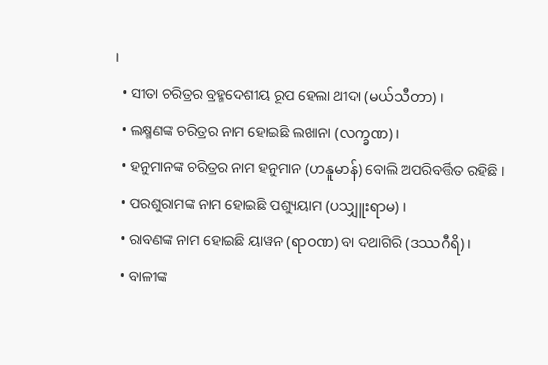।
  • ସୀତା ଚରିତ୍ରର ବ୍ରହ୍ମଦେଶୀୟ ରୂପ ହେଲା ଥୀଦା (မယ်သီတာ) ।
  • ଲକ୍ଷ୍ମଣଙ୍କ ଚରିତ୍ରର ନାମ ହୋଇଛି ଲଖାନା (လက္ခဏ) ।
  • ହନୁମାନଙ୍କ ଚରିତ୍ରର ନାମ ହନୁମାନ (ဟနူမာန်) ବୋଲି ଅପରିବର୍ତ୍ତିତ ରହିଛି ।
  • ପରଶୁରାମଙ୍କ ନାମ ହୋଇଛି ପଶ୍ୟୁୟାମ (ပသျှူးရာမ) ।
  • ରାବଣଙ୍କ ନାମ ହୋଇଛି ୟାୱନ (ရာဝဏ) ବା ଦଥାଗିରି (ဒဿဂီရိ) ।
  • ବାଳୀଙ୍କ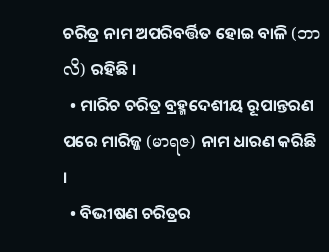ଚରିତ୍ର ନାମ ଅପରିବର୍ତ୍ତିତ ହୋଇ ବାଳି (ဘာလိ) ରହିଛି ।
  • ମାରିଚ ଚରିତ୍ର ବ୍ରହ୍ମଦେଶୀୟ ରୂପାନ୍ତରଣ ପରେ ମାରିଜ୍ଜ (မာရဇ) ନାମ ଧାରଣ କରିଛି ।
  • ବିଭୀଷଣ ଚରିତ୍ରର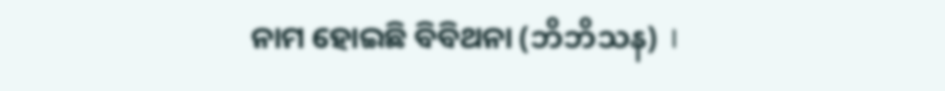ନାମ ହୋଇଛି ବିବିଥନା (ဘိဘိသန) ।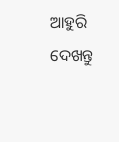ଆହୁରି ଦେଖନ୍ତୁ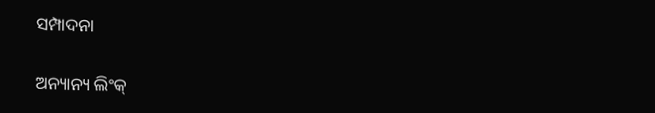ସମ୍ପାଦନା

ଅନ୍ୟାନ୍ୟ ଲିଂକ୍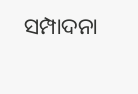ସମ୍ପାଦନା